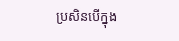ប្រសិនបើក្នុង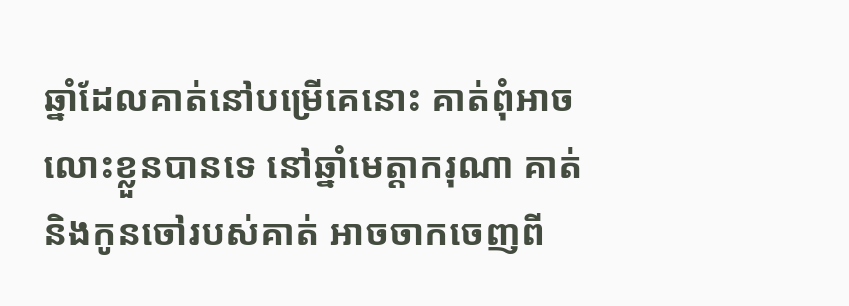ឆ្នាំដែលគាត់នៅបម្រើគេនោះ គាត់ពុំអាចលោះខ្លួនបានទេ នៅឆ្នាំមេត្តាករុណា គាត់ និងកូនចៅរបស់គាត់ អាចចាកចេញពី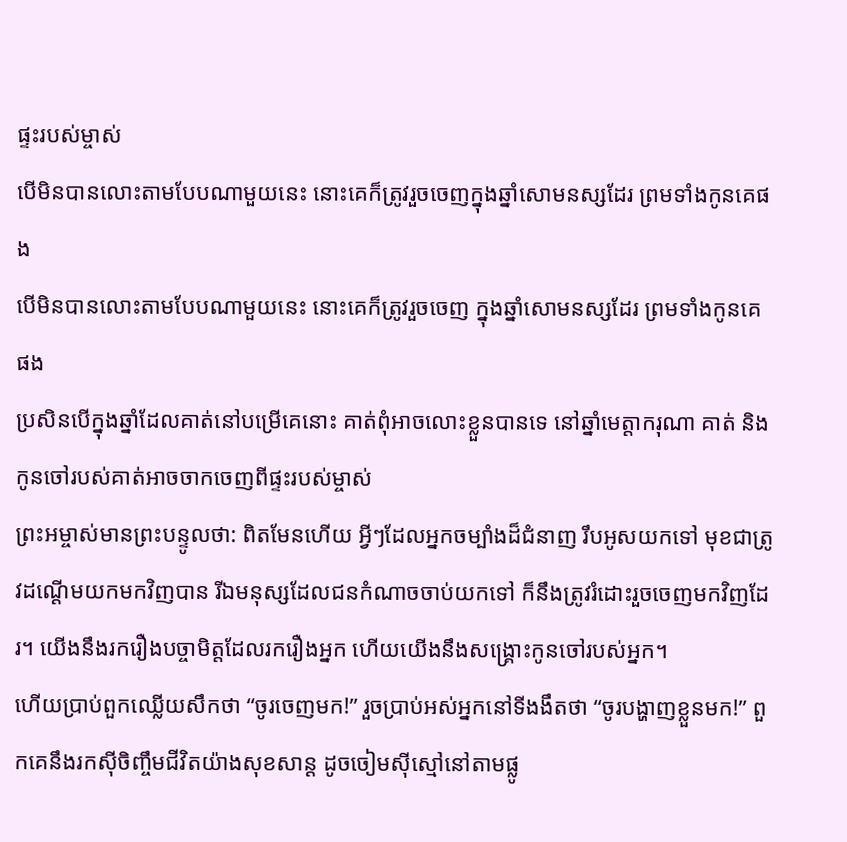ផ្ទះរបស់ម្ចាស់
បើមិនបានលោះតាមបែបណាមួយនេះ នោះគេក៏ត្រូវរួចចេញក្នុងឆ្នាំសោមនស្សដែរ ព្រមទាំងកូនគេផង
បើមិនបានលោះតាមបែបណាមួយនេះ នោះគេក៏ត្រូវរួចចេញ ក្នុងឆ្នាំសោមនស្សដែរ ព្រមទាំងកូនគេផង
ប្រសិនបើក្នុងឆ្នាំដែលគាត់នៅបម្រើគេនោះ គាត់ពុំអាចលោះខ្លួនបានទេ នៅឆ្នាំមេត្តាករុណា គាត់ និងកូនចៅរបស់គាត់អាចចាកចេញពីផ្ទះរបស់ម្ចាស់
ព្រះអម្ចាស់មានព្រះបន្ទូលថា: ពិតមែនហើយ អ្វីៗដែលអ្នកចម្បាំងដ៏ជំនាញ រឹបអូសយកទៅ មុខជាត្រូវដណ្ដើមយកមកវិញបាន រីឯមនុស្សដែលជនកំណាចចាប់យកទៅ ក៏នឹងត្រូវរំដោះរួចចេញមកវិញដែរ។ យើងនឹងរករឿងបច្ចាមិត្តដែលរករឿងអ្នក ហើយយើងនឹងសង្គ្រោះកូនចៅរបស់អ្នក។
ហើយប្រាប់ពួកឈ្លើយសឹកថា “ចូរចេញមក!” រួចប្រាប់អស់អ្នកនៅទីងងឹតថា “ចូរបង្ហាញខ្លួនមក!” ពួកគេនឹងរកស៊ីចិញ្ចឹមជីវិតយ៉ាងសុខសាន្ត ដូចចៀមស៊ីស្មៅនៅតាមផ្លូ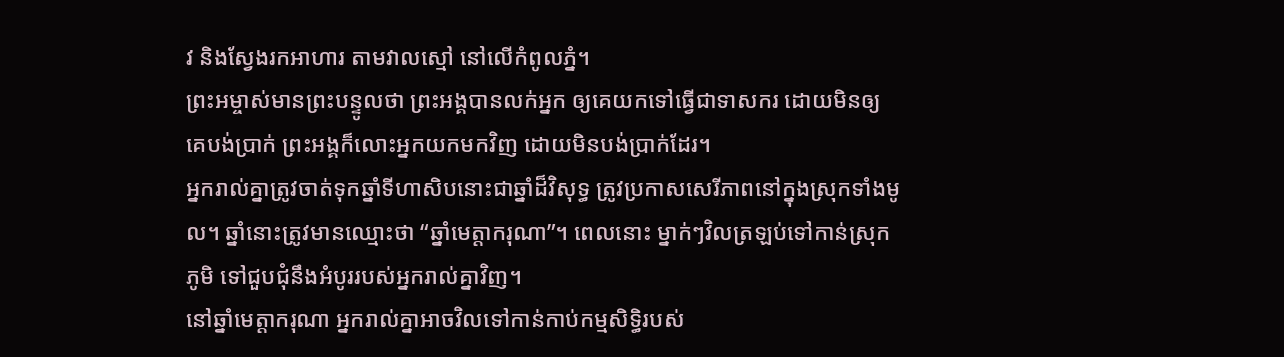វ និងស្វែងរកអាហារ តាមវាលស្មៅ នៅលើកំពូលភ្នំ។
ព្រះអម្ចាស់មានព្រះបន្ទូលថា ព្រះអង្គបានលក់អ្នក ឲ្យគេយកទៅធ្វើជាទាសករ ដោយមិនឲ្យគេបង់ប្រាក់ ព្រះអង្គក៏លោះអ្នកយកមកវិញ ដោយមិនបង់ប្រាក់ដែរ។
អ្នករាល់គ្នាត្រូវចាត់ទុកឆ្នាំទីហាសិបនោះជាឆ្នាំដ៏វិសុទ្ធ ត្រូវប្រកាសសេរីភាពនៅក្នុងស្រុកទាំងមូល។ ឆ្នាំនោះត្រូវមានឈ្មោះថា “ឆ្នាំមេត្តាករុណា”។ ពេលនោះ ម្នាក់ៗវិលត្រឡប់ទៅកាន់ស្រុកភូមិ ទៅជួបជុំនឹងអំបូររបស់អ្នករាល់គ្នាវិញ។
នៅឆ្នាំមេត្តាករុណា អ្នករាល់គ្នាអាចវិលទៅកាន់កាប់កម្មសិទ្ធិរបស់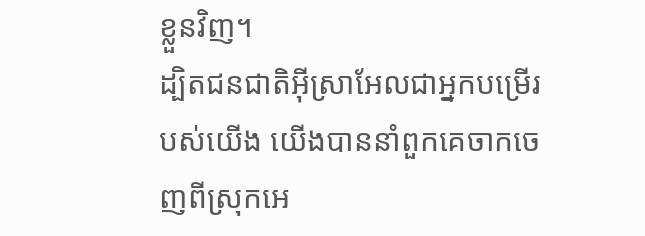ខ្លួនវិញ។
ដ្បិតជនជាតិអ៊ីស្រាអែលជាអ្នកបម្រើរបស់យើង យើងបាននាំពួកគេចាកចេញពីស្រុកអេ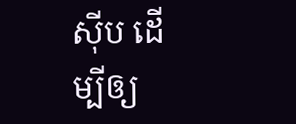ស៊ីប ដើម្បីឲ្យ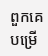ពួកគេបម្រើ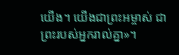យើង។ យើងជាព្រះអម្ចាស់ ជាព្រះរបស់អ្នករាល់គ្នា»។